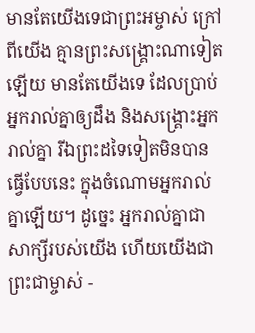មានតែយើងទេជាព្រះអម្ចាស់ ក្រៅពីយើង គ្មានព្រះសង្គ្រោះណាទៀតឡើយ មានតែយើងទេ ដែលប្រាប់អ្នករាល់គ្នាឲ្យដឹង និងសង្គ្រោះអ្នករាល់គ្នា រីឯព្រះដទៃទៀតមិនបានធ្វើបែបនេះ ក្នុងចំណោមអ្នករាល់គ្នាឡើយ។ ដូច្នេះ អ្នករាល់គ្នាជាសាក្សីរបស់យើង ហើយយើងជាព្រះជាម្ចាស់ -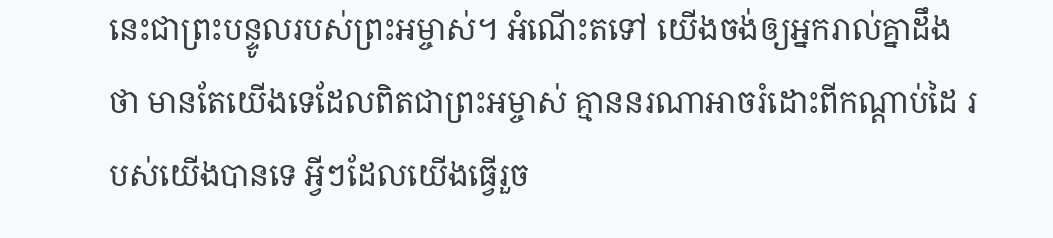នេះជាព្រះបន្ទូលរបស់ព្រះអម្ចាស់។ អំណើះតទៅ យើងចង់ឲ្យអ្នករាល់គ្នាដឹងថា មានតែយើងទេដែលពិតជាព្រះអម្ចាស់ គ្មាននរណាអាចរំដោះពីកណ្ដាប់ដៃ របស់យើងបានទេ អ្វីៗដែលយើងធ្វើរួច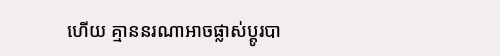ហើយ គ្មាននរណាអាចផ្លាស់ប្ដូរបា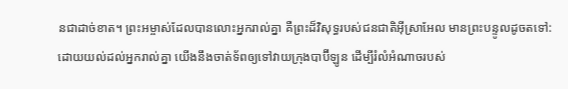នជាដាច់ខាត។ ព្រះអម្ចាស់ដែលបានលោះអ្នករាល់គ្នា គឺព្រះដ៏វិសុទ្ធរបស់ជនជាតិអ៊ីស្រាអែល មានព្រះបន្ទូលដូចតទៅ: ដោយយល់ដល់អ្នករាល់គ្នា យើងនឹងចាត់ទ័ពឲ្យទៅវាយក្រុងបាប៊ីឡូន ដើម្បីរំលំអំណាចរបស់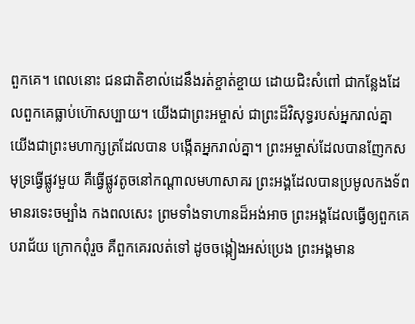ពួកគេ។ ពេលនោះ ជនជាតិខាល់ដេនឹងរត់ខ្ចាត់ខ្ចាយ ដោយជិះសំពៅ ជាកន្លែងដែលពួកគេធ្លាប់ហ៊ោសប្បាយ។ យើងជាព្រះអម្ចាស់ ជាព្រះដ៏វិសុទ្ធរបស់អ្នករាល់គ្នា យើងជាព្រះមហាក្សត្រដែលបាន បង្កើតអ្នករាល់គ្នា។ ព្រះអម្ចាស់ដែលបានញែកសមុទ្រធ្វើផ្លូវមួយ គឺធ្វើផ្លូវតូចនៅកណ្ដាលមហាសាគរ ព្រះអង្គដែលបានប្រមូលកងទ័ព មានរទេះចម្បាំង កងពលសេះ ព្រមទាំងទាហានដ៏អង់អាច ព្រះអង្គដែលធ្វើឲ្យពួកគេបរាជ័យ ក្រោកពុំរួច គឺពួកគេរលត់ទៅ ដូចចង្កៀងអស់ប្រេង ព្រះអង្គមាន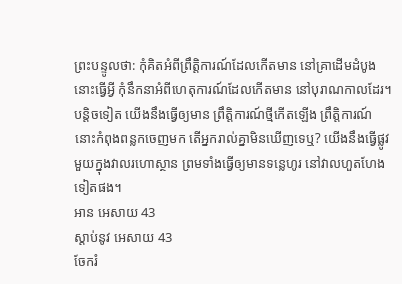ព្រះបន្ទូលថា: កុំគិតអំពីព្រឹត្តិការណ៍ដែលកើតមាន នៅគ្រាដើមដំបូងនោះធ្វើអ្វី កុំនឹកនាអំពីហេតុការណ៍ដែលកើតមាន នៅបុរាណកាលដែរ។ បន្តិចទៀត យើងនឹងធ្វើឲ្យមាន ព្រឹត្តិការណ៍ថ្មីកើតឡើង ព្រឹត្តិការណ៍នោះកំពុងពន្លកចេញមក តើអ្នករាល់គ្នាមិនឃើញទេឬ? យើងនឹងធ្វើផ្លូវមួយក្នុងវាលរហោស្ថាន ព្រមទាំងធ្វើឲ្យមានទន្លេហូរ នៅវាលហួតហែងទៀតផង។
អាន អេសាយ 43
ស្ដាប់នូវ អេសាយ 43
ចែករំ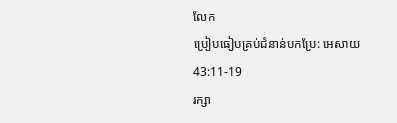លែក
ប្រៀបធៀបគ្រប់ជំនាន់បកប្រែ: អេសាយ 43:11-19
រក្សា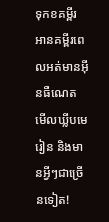ទុកខគម្ពីរ អានគម្ពីរពេលអត់មានអ៊ីនធឺណេត មើលឃ្លីបមេរៀន និងមានអ្វីៗជាច្រើនទៀត!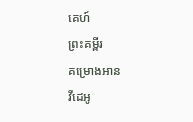គេហ៍
ព្រះគម្ពីរ
គម្រោងអាន
វីដេអូ